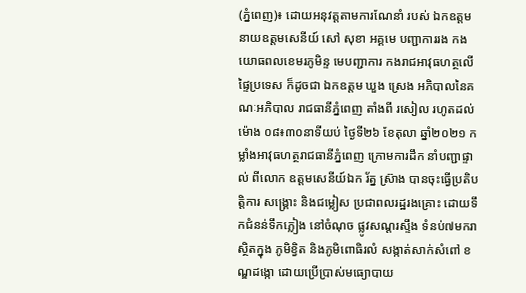(ភ្នំពេញ)៖ ដោយអនុវត្តតាមការណែនាំ របស់ ឯកឧត្តម នាយឧត្តមសេនីយ៍ សៅ សុខា អគ្គមេ បញ្ជាការរង កងយោធពលខេមរភូមិន្ទ មេបញ្ជាការ កងរាជអាវុធហត្ថលើផ្ទៃប្រទេស ក៏ដូចជា ឯកឧត្តម ឃួង ស្រេង អភិបាលនៃគណៈអភិបាល រាជធានីភ្នំពេញ តាំងពី រសៀល រហូតដល់ ម៉ោង ០៨៖៣០នាទីយប់ ថ្ងៃទី២៦ ខែតុលា ឆ្នាំ២០២១ កម្លាំងអាវុធហត្ថរាជធានីភ្នំពេញ ក្រោមការដឹក នាំបញ្ជាផ្ទាល់ ពីលោក ឧត្តមសេនីយ៍ឯក រ័ត្ន ស្រ៊ាង បានចុះធ្វើប្រតិបត្តិការ សង្រ្គោះ និងជម្លៀស ប្រជាពលរដ្ឋរងគ្រោះ ដោយទឹកជំនន់ទឹកភ្លៀង នៅចំណុច ផ្លូវសណ្តរស្ទឹង ទំនប់៧មករា ស្ថិតក្នុង ភូមិខ្វិត និងភូមិពោធិរលំ សង្កាត់សាក់សំពៅ ខណ្ឌដង្កោ ដោយប្រើប្រាស់មធ្យោបាយ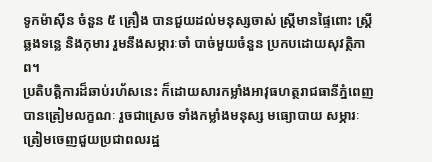ទូកម៉ាស៊ីន ចំនួន ៥ គ្រឿង បានជួយដល់មនុស្សចាស់ ស្រ្តីមានផ្ទៃពោះ ស្រ្តីឆ្លងទន្លេ និងកុមារ រួមនឹងសម្ភារៈចាំ បាច់មួយចំនួន ប្រកបដោយសុវត្ថិភាព។
ប្រតិបត្តិការដ៏ឆាប់រហ័សនេះ ក៏ដោយសារកម្លាំងអាវុធហត្ថរាជធានីភ្នំពេញ បានត្រៀមលក្ខណៈ រួចជាស្រេច ទាំងកម្លាំងមនុស្ស មធ្យោបាយ សម្ភារៈ ត្រៀមចេញជួយប្រជាពលរដ្ឋ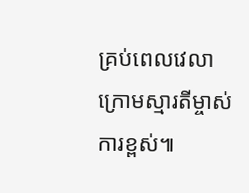គ្រប់ពេលវេលា ក្រោមស្មារតីម្ចាស់ការខ្ពស់៕